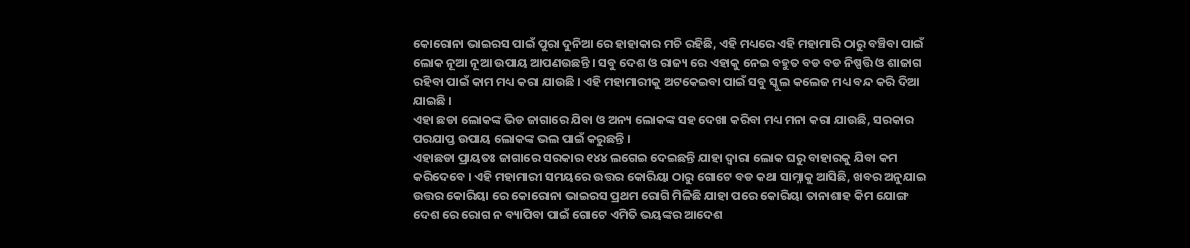କୋରୋନା ଭାଇରସ ପାଇଁ ପୁରା ଦୁନିଆ ରେ ହାହାକାର ମଚି ରହିଛି, ଏହି ମଧ୍ୟରେ ଏହି ମହାମାରି ଠାରୁ ବଞ୍ଚିବା ପାଇଁ ଲୋକ ନୂଆ ନୂଆ ଉପାୟ ଆପଣଉଛନ୍ତି । ସବୁ ଦେଶ ଓ ରାଜ୍ୟ ରେ ଏହାକୁ ନେଇ ବହୁତ ବଡ ବଡ ନିଷ୍ପତ୍ତି ଓ ଶାଜାଗ ରହିବା ପାଇଁ କାମ ମଧ୍ୟ କରା ଯାଉଛି । ଏହି ମହାମାରୀକୁ ଅଟକେଇବା ପାଇଁ ସବୁ ସ୍କୁଲ କଲେଜ ମଧ୍ୟ ବନ୍ଦ କରି ଦିଆ ଯାଇଛି ।
ଏହା ଛଡା ଲୋକଙ୍କ ଭିଡ ଜାଗାରେ ଯିବା ଓ ଅନ୍ୟ ଲୋକଙ୍କ ସହ ଦେଖା କରିବା ମଧ୍ୟ ମନା କରା ଯାଉଛି, ସରକାର ପରଯାପ୍ତ ଉପାୟ ଲୋକଙ୍କ ଭଲ ପାଇଁ କରୁଛନ୍ତି ।
ଏହାଛଡା ପ୍ରାୟତଃ ଜାଗାରେ ସରକାର ୧୪୪ ଲଗେଇ ଦେଇଛନ୍ତି ଯାହା ଦ୍ଵାରା ଲୋକ ଘରୁ ବାହାରକୁ ଯିବା କମ କରିଦେବେ । ଏହି ମହାମାରୀ ସମୟରେ ଉତ୍ତର କୋରିୟା ଠାରୁ ଗୋଟେ ବଡ କଥା ସାମ୍ନାକୁ ଆସିଛି, ଖବର ଅନୁଯାଇ ଉତ୍ତର କୋରିୟା ରେ କୋରୋନା ଭାଇରସ ପ୍ରଥମ ରୋଗି ମିଳିଛି ଯାହା ପରେ କୋରିୟା ତାନାଶାହ କିମ ଯୋଙ୍ଗ ଦେଶ ରେ ରୋଗ ନ ବ୍ୟାପିବା ପାଇଁ ଗୋଟେ ଏମିତି ଭୟଙ୍କର ଆଦେଶ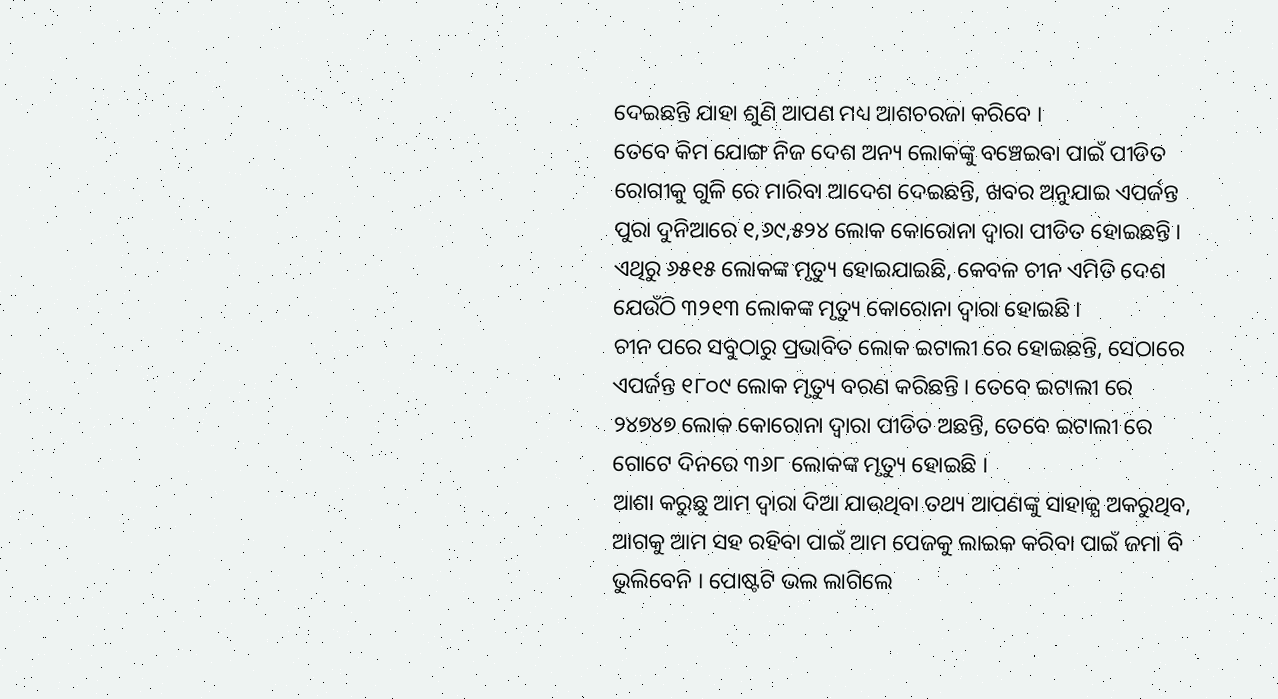ଦେଇଛନ୍ତି ଯାହା ଶୁଣି ଆପଣ ମଧ୍ୟ ଆଶଚରଜା କରିବେ ।
ତେବେ କିମ ଯୋଙ୍ଗ ନିଜ ଦେଶ ଅନ୍ୟ ଲୋକଙ୍କୁ ବଞ୍ଚେଇବା ପାଇଁ ପୀଡିତ ରୋଗୀକୁ ଗୁଳି ରେ ମାରିବା ଆଦେଶ ଦେଇଛନ୍ତି, ଖବର ଅନୁଯାଇ ଏପର୍ଜନ୍ତ ପୁରା ଦୁନିଆରେ ୧,୬୯,୫୨୪ ଲୋକ କୋରୋନା ଦ୍ଵାରା ପୀଡିତ ହୋଇଛନ୍ତି । ଏଥିରୁ ୬୫୧୫ ଲୋକଙ୍କ ମୃତ୍ୟୁ ହୋଇଯାଇଛି, କେବଳ ଚୀନ ଏମିତି ଦେଶ ଯେଉଁଠି ୩୨୧୩ ଲୋକଙ୍କ ମୃତ୍ୟୁ କୋରୋନା ଦ୍ଵାରା ହୋଇଛି ।
ଚୀନ ପରେ ସବୁଠାରୁ ପ୍ରଭାବିତ ଲୋକ ଇଟାଲୀ ରେ ହୋଇଛନ୍ତି, ସେଠାରେ ଏପର୍ଜନ୍ତ ୧୮୦୯ ଲୋକ ମୃତ୍ୟୁ ବରଣ କରିଛନ୍ତି । ତେବେ ଇଟାଲୀ ରେ ୨୪୭୪୭ ଲୋକ କୋରୋନା ଦ୍ଵାରା ପୀଡିତ ଅଛନ୍ତି, ତେବେ ଇଟାଲୀ ରେ ଗୋଟେ ଦିନରେ ୩୬୮ ଲୋକଙ୍କ ମୃତ୍ୟୁ ହୋଇଛି ।
ଆଶା କରୁଛୁ ଆମ ଦ୍ଵାରା ଦିଆ ଯାଉଥିବା ତଥ୍ୟ ଆପଣଙ୍କୁ ସାହାଜ୍ଯ ଅକରୁଥିବ, ଆଗକୁ ଆମ ସହ ରହିବା ପାଇଁ ଆମ ପେଜକୁ ଲାଇକ କରିବା ପାଇଁ ଜମା ବି ଭୁଲିବେନି । ପୋଷ୍ଟଟି ଭଲ ଲାଗିଲେ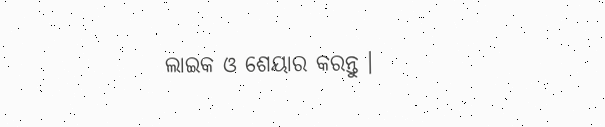ଲାଇକ ଓ ଶେୟାର କରନ୍ତୁ ।